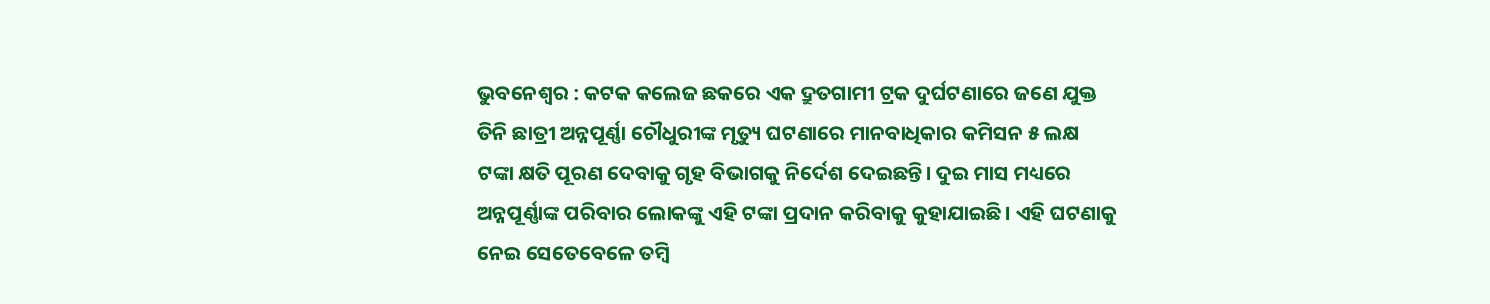ଭୁବନେଶ୍ବର : କଟକ କଲେଜ ଛକରେ ଏକ ଦ୍ରୁତଗାମୀ ଟ୍ରକ ଦୁର୍ଘଟଣାରେ ଜଣେ ଯୁକ୍ତ ତିନି ଛାତ୍ରୀ ଅନ୍ନପୂର୍ଣ୍ଣା ଚୌଧୁରୀଙ୍କ ମୃତ୍ୟୁ ଘଟଣାରେ ମାନବାଧିକାର କମିସନ ୫ ଲକ୍ଷ ଟଙ୍କା କ୍ଷତି ପୂରଣ ଦେବାକୁ ଗୃହ ବିଭାଗକୁ ନିର୍ଦେଶ ଦେଇଛନ୍ତି। ଦୁଇ ମାସ ମଧ୍ୟରେ ଅନ୍ନପୂର୍ଣ୍ଣାଙ୍କ ପରିବାର ଲୋକଙ୍କୁ ଏହି ଟଙ୍କା ପ୍ରଦାନ କରିବାକୁ କୁହାଯାଇଛି। ଏହି ଘଟଣାକୁ ନେଇ ସେତେବେଳେ ତମ୍ବି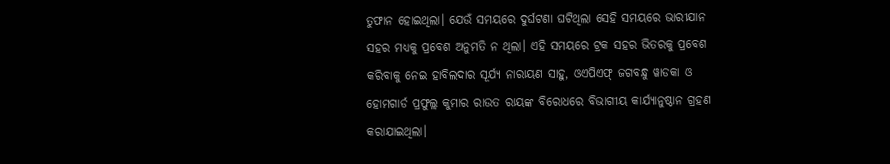ତୁଫାନ ହୋଇଥିଲା। ଯେଉଁ ସମୟରେ ଦୁର୍ଘଟଣା ଘଟିଥିଲା ସେହି ସମୟରେ ଭାରୀଯାନ ସହର ମଧ୍ୟକୁ ପ୍ରବେଶ ଅନୁମତି ନ ଥିଲା। ଏହି ସମୟରେ ଟ୍ରକ ସହର ଭିତରକୁ ପ୍ରବେଶ କରିବାକୁ ନେଇ ହାବିଲଦାର ସୂର୍ଯ୍ୟ ନାରାୟଣ ସାହୁ, ଓଏପିଏଫ୍ ଜଗବନ୍ଧୁ ୱାଡକା ଓ ହୋମଗାର୍ଡ ପ୍ରଫୁଲ୍ଲ କୁମାର ରାଉତ ରାୟଙ୍କ ବିରୋଧରେ ବିଭାଗୀୟ କାର୍ଯ୍ୟାନୁଷ୍ଠାନ ଗ୍ରହଣ କରାଯାଇଥିଲା।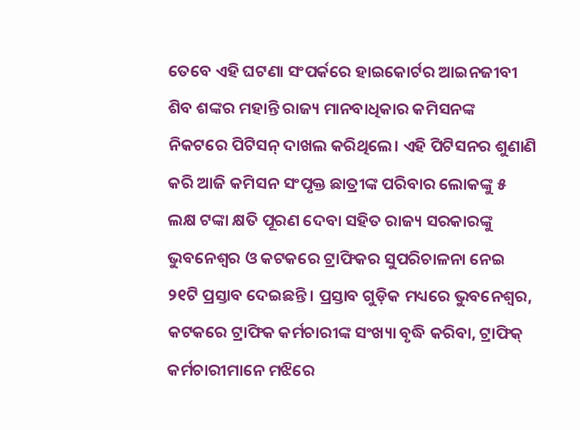ତେବେ ଏହି ଘଟଣା ସଂପର୍କରେ ହାଇକୋର୍ଟର ଆଇନଜୀବୀ ଶିବ ଶଙ୍କର ମହାନ୍ତି ରାଜ୍ୟ ମାନବାଧିକାର କମିସନଙ୍କ ନିକଟରେ ପିଟିସନ୍ ଦାଖଲ କରିଥିଲେ। ଏହି ପିଟିସନର ଶୁଣାଣି କରି ଆଜି କମିସନ ସଂପୃକ୍ତ ଛାତ୍ରୀଙ୍କ ପରିବାର ଲୋକଙ୍କୁ ୫ ଲକ୍ଷ ଟଙ୍କା କ୍ଷତି ପୂରଣ ଦେବା ସହିତ ରାଜ୍ୟ ସରକାରଙ୍କୁ ଭୁବନେଶ୍ବର ଓ କଟକରେ ଟ୍ରାଫିକର ସୁପରିଚାଳନା ନେଇ ୨୧ଟି ପ୍ରସ୍ତାବ ଦେଇଛନ୍ତି। ପ୍ରସ୍ତାବ ଗୁଡ଼ିକ ମଧ୍ୟରେ ଭୁବନେଶ୍ବର, କଟକରେ ଟ୍ରାଫିକ କର୍ମଚାରୀଙ୍କ ସଂଖ୍ୟା ବୃଦ୍ଧି କରିବା, ଟ୍ରାଫିକ୍ କର୍ମଚାରୀମାନେ ମଝିରେ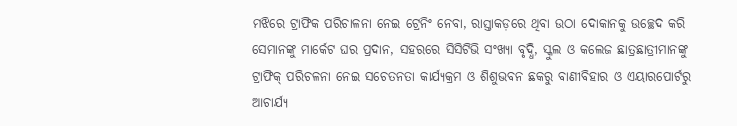ମଝିରେ ଟ୍ରାଫିକ ପରିଚାଳନା ନେଇ ଟ୍ରେନିଂ ନେବା, ରାସ୍ତାକଡ଼ରେ ଥିବା ଉଠା ଦୋକାନକୁ ଉଚ୍ଛେଦ କରି ସେମାନଙ୍କୁ ମାର୍କେଟ ଘର ପ୍ରଦାନ, ସହରରେ ସିସିଟିଭି ସଂଖ୍ୟା ବୃଦ୍ଧି, ସ୍କୁଲ ଓ କଲେଜ ଛାତ୍ରଛାତ୍ରୀମାନଙ୍କୁ ଟ୍ରାଫିକ୍ ପରିଚଳନା ନେଇ ସଚେତନତା କାର୍ଯ୍ୟକ୍ରମ ଓ ଶିଶୁଭବନ ଛକରୁ ବାଣୀବିହାର ଓ ଏୟାରପୋର୍ଟରୁ ଆଚାର୍ଯ୍ୟ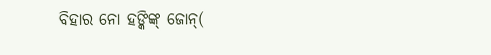ବିହାର ନୋ ହଙ୍କିଙ୍କ୍ ଜୋନ୍(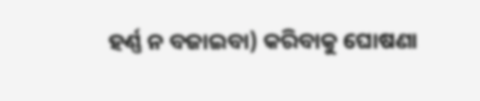ହର୍ଣ୍ଣ ନ ବଜାଇବା) କରିବାକୁ ଘୋଷଣା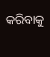କରିବାକୁ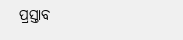ପ୍ରସ୍ତାବ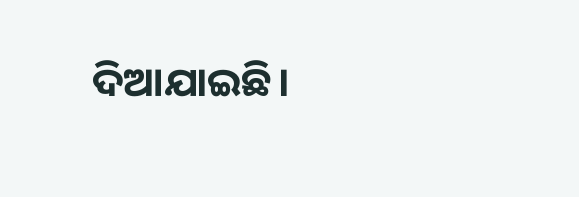ଦିଆଯାଇଛି।